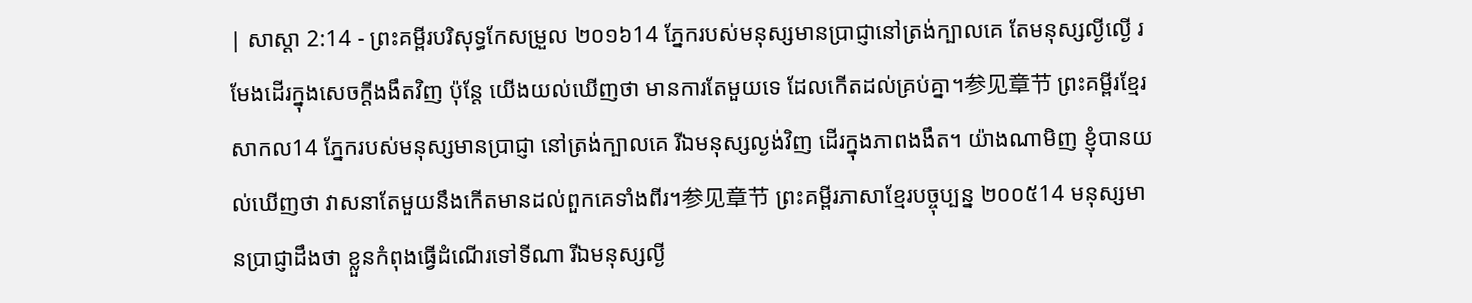| សាស្តា 2:14 - ព្រះគម្ពីរបរិសុទ្ធកែសម្រួល ២០១៦14 ភ្នែករបស់មនុស្សមានប្រាជ្ញានៅត្រង់ក្បាលគេ តែមនុស្សល្ងីល្ងើ រមែងដើរក្នុងសេចក្ដីងងឹតវិញ ប៉ុន្តែ យើងយល់ឃើញថា មានការតែមួយទេ ដែលកើតដល់គ្រប់គ្នា។参见章节 ព្រះគម្ពីរខ្មែរសាកល14 ភ្នែករបស់មនុស្សមានប្រាជ្ញា នៅត្រង់ក្បាលគេ រីឯមនុស្សល្ងង់វិញ ដើរក្នុងភាពងងឹត។ យ៉ាងណាមិញ ខ្ញុំបានយល់ឃើញថា វាសនាតែមួយនឹងកើតមានដល់ពួកគេទាំងពីរ។参见章节 ព្រះគម្ពីរភាសាខ្មែរបច្ចុប្បន្ន ២០០៥14 មនុស្សមានប្រាជ្ញាដឹងថា ខ្លួនកំពុងធ្វើដំណើរទៅទីណា រីឯមនុស្សល្ងី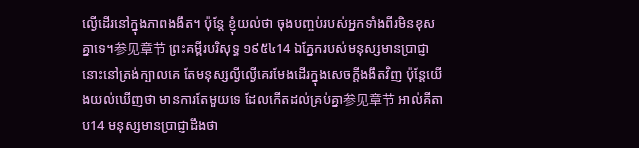ល្ងើដើរនៅក្នុងភាពងងឹត។ ប៉ុន្តែ ខ្ញុំយល់ថា ចុងបញ្ចប់របស់អ្នកទាំងពីរមិនខុសគ្នាទេ។参见章节 ព្រះគម្ពីរបរិសុទ្ធ ១៩៥៤14 ឯភ្នែករបស់មនុស្សមានប្រាជ្ញានោះនៅត្រង់ក្បាលគេ តែមនុស្សល្ងីល្ងើគេរមែងដើរក្នុងសេចក្ដីងងឹតវិញ ប៉ុន្តែយើងយល់ឃើញថា មានការតែមួយទេ ដែលកើតដល់គ្រប់គ្នា参见章节 អាល់គីតាប14 មនុស្សមានប្រាជ្ញាដឹងថា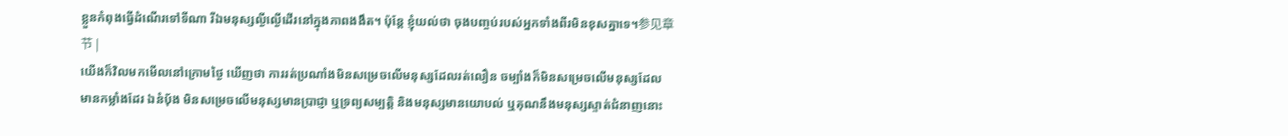ខ្លួនកំពុងធ្វើដំណើរទៅទីណា រីឯមនុស្សល្ងីល្ងើដើរនៅក្នុងភាពងងឹត។ ប៉ុន្តែ ខ្ញុំយល់ថា ចុងបញ្ចប់របស់អ្នកទាំងពីរមិនខុសគ្នាទេ។参见章节 |
យើងក៏វិលមកមើលនៅក្រោមថ្ងៃ ឃើញថា ការរត់ប្រណាំងមិនសម្រេចលើមនុស្សដែលរត់លឿន ចម្បាំងក៏មិនសម្រេចលើមនុស្សដែលមានកម្លាំងដែរ ឯនំបុ័ង មិនសម្រេចលើមនុស្សមានប្រាជ្ញា ឬទ្រព្យសម្បត្តិ និងមនុស្សមានយោបល់ ឬគុណនឹងមនុស្សស្ទាត់ជំនាញនោះ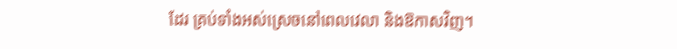ដែរ គ្រប់ទាំងអស់ស្រេចនៅពេលវេលា និងឱកាសវិញ។